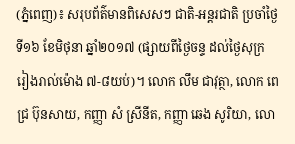(ភ្នំពេញ)៖ សរុបព័ត៌មានពិសេសៗ ជាតិ-អន្តរជាតិ ប្រចាំថ្ងៃទី១៦ ខែមិថុនា ឆ្នាំ២០១៧ (ផ្សាយពីថ្ងៃចន្ទ ដល់ថ្ងៃសុក្រ រៀងរាល់ម៉ោង ៧-៨យប់)។ លោក លឹម ជាវុត្ថា, លោក ពេជ្រ ប៊ុនសាយ, កញ្ញា សំ ស្រីនីត, កញ្ញា ឆេង សូរិយា, លោ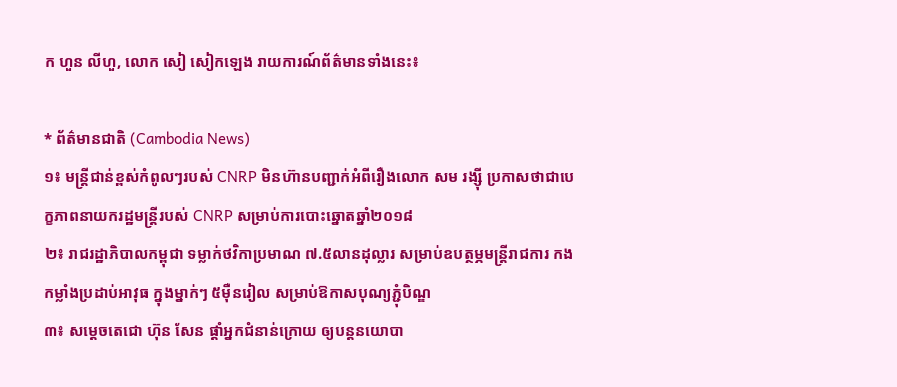ក ហួន លីហួ, លោក សៀ សៀកឡេង រាយការណ៍ព័ត៌មានទាំងនេះ៖

* ព័ត៌មានជាតិ (Cambodia News)
១៖ មន្រ្តីជាន់ខ្ពស់កំពូលៗរបស់ CNRP មិនហ៊ានបញ្ជាក់អំពីរឿងលោក សម រង្ស៊ី ប្រកាសថាជាបេក្ខភាពនាយករដ្ឋមន្រ្តីរបស់ CNRP សម្រាប់ការបោះឆ្នោតឆ្នាំ២០១៨
២៖ រាជរដ្ឋាភិបាលកម្ពុជា ទម្លាក់ថវិកាប្រមាណ ៧.៥លានដុល្លារ សម្រាប់ឧបត្ថម្ភមន្រ្តីរាជការ កងកម្លាំងប្រដាប់អាវុធ ក្នុងម្នាក់ៗ ៥ម៉ឺនរៀល សម្រាប់ឱកាសបុណ្យភ្ជុំបិណ្ឌ
៣៖ សម្តេចតេជោ ហ៊ុន សែន ផ្តាំអ្នកជំនាន់ក្រោយ ឲ្យបន្តនយោបា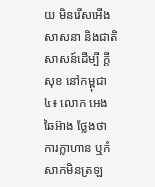យ មិនរើសអើងសាសនា និងជាតិសាសន៍ដើម្បី ក្តីសុខ នៅកម្ពុជា
៤៖ លោក អេង ឆៃអ៊ាង ថ្លែងថា ការក្លាហាន ឬកំសាកមិនត្រឡ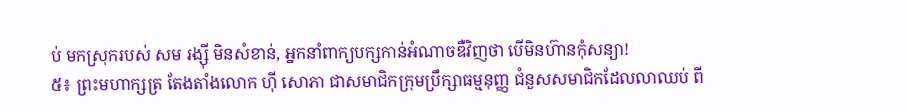ប់ មកស្រុករបស់ សម រង្ស៊ី មិនសំខាន់, អ្នកនាំពាក្យបក្សកាន់អំណាចឌឺវិញថា បើមិនហ៊ានកុំសន្យា!
៥៖ ព្រះមហាក្សត្រ តែងតាំងលោក ហ៊ី សោភា ជាសមាជិកក្រុមប្រឹក្សាធម្មនុញ្ញ ជំនួសសមាជិកដែលលាឈប់ ពី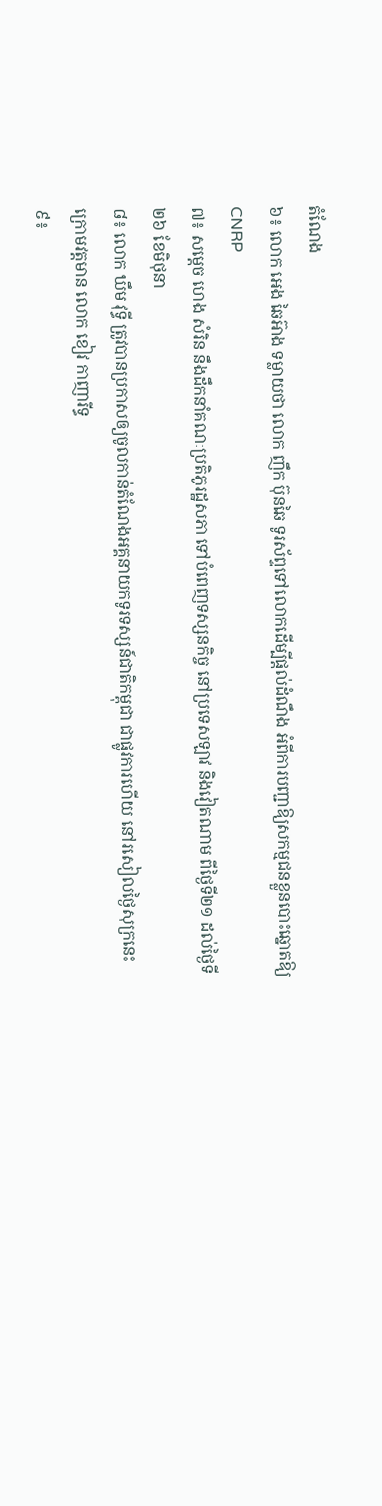តំណែង
៦៖ លោក អេង ឆៃអ៊ាង ទម្លាយថា លោក ញឹក ប៊ុនឆៃ ទូរស័ព្ទទៅលោកដើម្បីផ្តល់ដំណឹង អំពីការបញ្ជាឱ្យសកម្មជនខ្លួនបោះឆ្នោតឱ្យCNRP
៧៖ សម្ដេច ហេង សំរិន នឹងដឹកនាំគណៈប្រតិភូរដ្ឋសភា ទៅបំពេញទស្សនកិច្ច នៅប្រទេសឡាវ និងវៀតណាម ពីថ្ងៃទី២១ ដល់ថ្ងៃទី២៦ ខែមិថុនា
៨៖ លោក ឃឹម វុទ្ធី ត្រូវបានប្រកាសឲ្យចូលកាន់តំណែងអគ្គនាយកទូរទស្សន៍ជាតិកម្ពុជា ជាផ្លូវការហើយ នៅរសៀលថ្ងៃសុក្រនេះ ក្រោមវត្តមាន លោក ខៀវ កាញារីទ្ធ
៩៖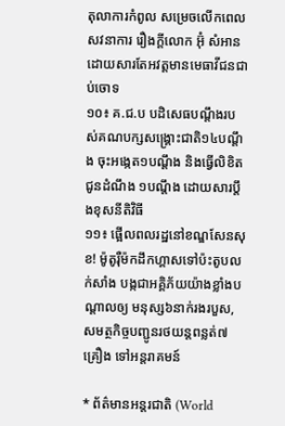តុលាការកំពូល សម្រេចលើកពេលសវនាការ រឿងក្ដីលោក អ៊ុំ សំអាន ដោយសារតែអវត្តមានមេធាវីជនជាប់ចោទ
១០៖ គ.ជ.ប បដិសេធបណ្ដឹងរបស់គណបក្សសង្គ្រោះជាតិ១៤បណ្ដឹង ចុះអង្កេត១បណ្ដឹង និងធ្វើលិខិតជូនដំណឹង ១បណ្ដឹង ដោយសារប្ដឹងខុសនីតិវិធី
១១៖ ផ្អើលពលរដ្ឋនៅខណ្ឌសែនសុខ! ម៉ូតូរ៉ឺម៉កដឹកហ្គាសទៅប៉ះតូបលក់សាំង បង្កជាអគ្គិភ័យយ៉ាងខ្លាំងបណ្ដាលឲ្យ មនុស្ស៦នាក់រងរបួស, សមត្ថកិច្ចបញ្ជូនរថយន្តពន្លត់៧គ្រឿង ទៅអន្តរាគមន៍

* ព័ត៌មានអន្តរជាតិ (World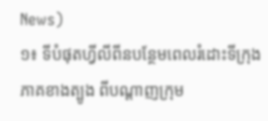News)
១៖ ទីបំផុតហ្វីលីពីនបន្ថែមពេលរំដោះទីក្រុងភាគខាងត្បូង ពីបណ្តាញក្រុម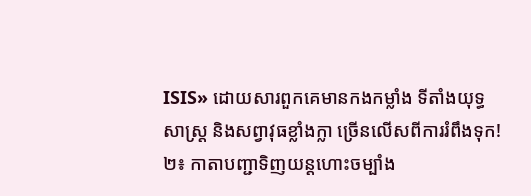ISIS» ដោយសារពួកគេមានកងកម្លាំង ទីតាំងយុទ្ធសាស្ត្រ និងសព្វាវុធខ្លាំងក្លា ច្រើនលើសពីការរំពឹងទុក!
២៖ កាតាបញ្ជាទិញយន្តហោះចម្បាំង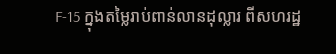F-15 ក្នុងតម្លៃរាប់ពាន់លានដុល្លារ ពីសហរដ្ឋ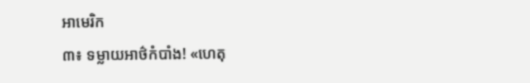អាមេរិក
៣៖ ទម្លាយអាថ៌កំបាំង! «ហេតុ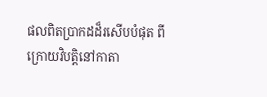ផលពិតប្រាកដដ៏រសើបបំផុត ពីក្រោយវិបត្តិនៅកាតា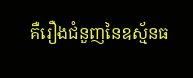គឺរឿងជំនួញនៃឧស្ម័នធ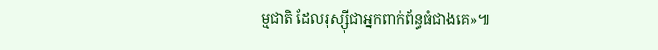ម្មជាតិ ដែលរុស្ស៊ីជាអ្នកពាក់ព័ន្ធធំជាងគេ»៕